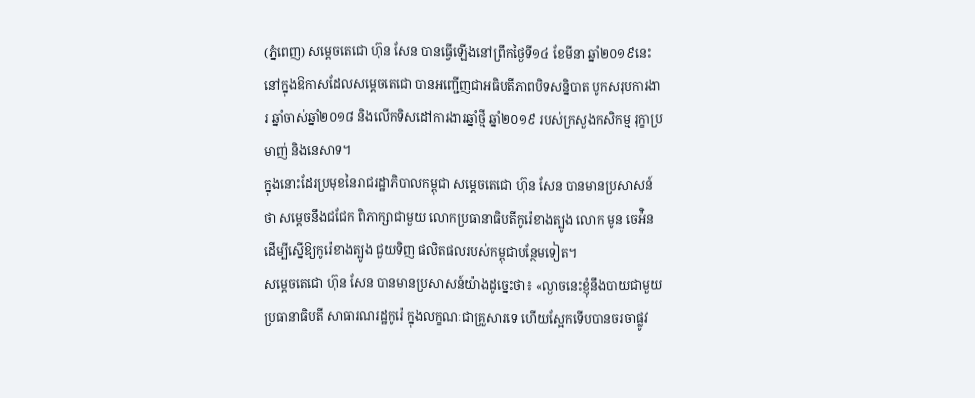(ភ្នំពេញ) សម្តេចតេជោ ហ៊ុន សែន បានធ្វើឡើងនៅព្រឹកថ្ងៃទី១៤ ខែមីនា ឆ្នាំ២០១៩នេះ នៅក្នុងឱកាសដែលសម្តេចតេជោ បានអញ្ជើញជាអធិបតីភាពបិទសន្និបាត បូកសរុបការងារ ឆ្នាំចាស់ឆ្នាំ២០១៨ និងលើកទិសដៅការងារឆ្នាំថ្មី ឆ្នាំ២០១៩ របស់ក្រសួងកសិកម្ម រុក្ខាប្រមាញ់ និងនេសាទ។
ក្នុងនោះដែរប្រមុខនៃរាជរដ្ឋាភិបាលកម្ពុជា សម្តេចតេជោ ហ៊ុន សែន បានមានប្រសាសន៍ថា សម្តេចនឹងជជែក ពិភាក្សាជាមួយ លោកប្រធានាធិបតីកូរ៉េខាងត្បូង លោក មូន ចេអ៉ិន ដើម្បីស្នើឱ្យកូរ៉េខាងត្បូង ជួយទិញ ផលិតផលរបស់កម្ពុជាបន្ថែមទៀត។
សម្តេចតេជោ ហ៊ុន សែន បានមានប្រសាសន៍យ៉ាងដូច្នេះថា៖ «ល្ងាចនេះខ្ញុំនឹងបាយជាមួយប្រធានាធិបតី សាធារណរដ្ឋកូរ៉េ ក្នុងលក្ខណៈជាគ្រួសារទេ ហើយស្អែកទើបបានចរចាផ្លូវ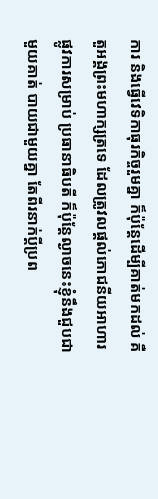ការ និងធ្វើវេទិកាធុរកិច្ចរួមគ្នា ក៏ប៉ុន្តែដើម្បីគាត់មកដល់ គឺតួអង្គព្រះមហាក្សត្រទេ ដែលត្រូវលផ្តល់ភោជនីយអាហារ ផ្លូវការសម្រាប់ ប្រធានាធិបតី ក៏ប៉ុន្តែល្ងាចនេះខ្ញុំនឹងជួបជាមួយគាត់ បាយជាមួយគ្នា តែពីរនាក់ប្តីប្រព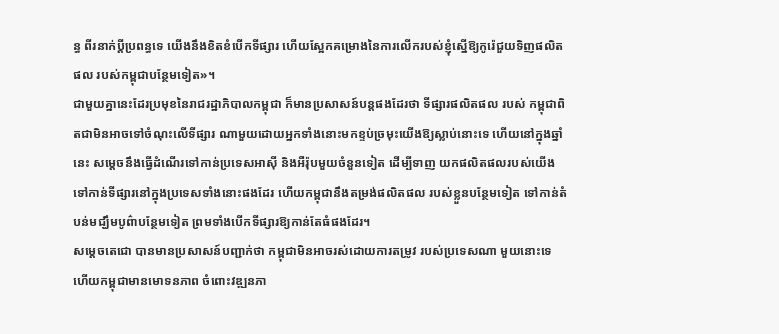ន្ធ ពីរនាក់ប្តីប្រពន្ធទេ យើងនឹងខិតខំបើកទីផ្សារ ហើយស្អែកគម្រោងនៃការលើករបស់ខ្ញុំស្នើឱ្យកូរ៉េជួយទិញផលិតផល របស់កម្ពុជាបន្ថែមទៀត»។
ជាមួយគ្នានេះដែរប្រមុខនៃរាជរដ្ឋាភិបាលកម្ពុជា ក៏មានប្រសាសន៍បន្តផងដែរថា ទីផ្សារផលិតផល របស់ កម្ពុជាពិតជាមិនអាចទៅចំណុះលើទីផ្សារ ណាមួយដោយអ្នកទាំងនោះមកខ្ទប់ច្រមុះយើងឱ្យស្លាប់នោះទេ ហើយនៅក្នុងឆ្នាំនេះ សម្តេចនឹងធ្វើដំណើរទៅកាន់ប្រទេសអាស៊ី និងអឺរ៉ុបមួយចំនួនទៀត ដើម្បីទាញ យកផលិតផលរបស់យើងទៅកាន់ទីផ្សារនៅក្នុងប្រទេសទាំងនោះផងដែរ ហើយកម្ពុជានឹងតម្រង់ផលិតផល របស់ខ្លួនបន្ថែមទៀត ទៅកាន់តំបន់មជ្ឃឹមបូព៌ាបន្ថែមទៀត ព្រមទាំងបើកទីផ្សារឱ្យកាន់តែធំផងដែរ។
សម្តេចតេជោ បានមានប្រសាសន៍បញ្ជាក់ថា កម្ពុជាមិនអាចរស់ដោយការតម្រូវ របស់ប្រទេសណា មួយនោះទេ ហើយកម្ពុជាមានមោទនភាព ចំពោះវឌ្ឍនភា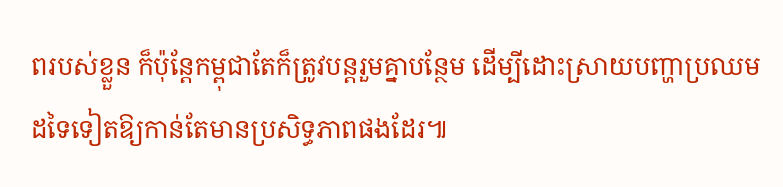ពរបស់ខ្លួន ក៏ប៉ុន្តែកម្ពុជាតែក៏ត្រូវបន្តរួមគ្នាបន្ថែម ដើម្បីដោះស្រាយបញ្ហាប្រឈមដទៃទៀតឱ្យកាន់តែមានប្រសិទ្ធភាពផងដែរ៕